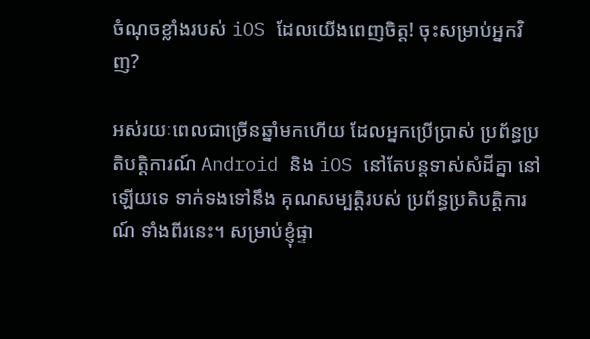ចំណុចខ្លាំងរបស់ iOS ដែលយើងពេញចិត្ត! ចុះសម្រាប់អ្នកវិញ?

អស់រយៈពេលជាច្រើនឆ្នាំមកហើយ ដែលអ្នកប្រើប្រាស់ ប្រព័ន្ធប្រតិបត្តិការណ៍ Android និង iOS នៅតែបន្តទាស់សំដីគ្នា នៅឡើយទេ ទាក់ទងទៅនឹង គុណសម្បត្តិរបស់ ប្រព័ន្ធប្រតិបត្តិការណ៍ ទាំងពីរនេះ។ សម្រាប់ខ្ញុំផ្ទា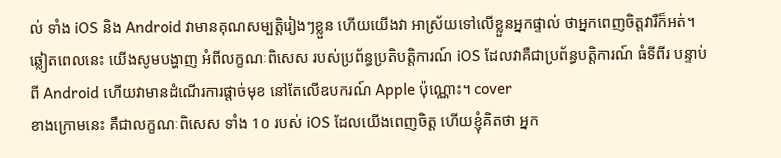ល់ ទាំង iOS និង Android វាមានគុណសម្បត្តិរៀងៗខ្លួន ហើយយើងវា អាស្រ័យទៅលើខ្លួនអ្នកផ្ទាល់ ថាអ្នកពេញចិត្តវារឺក៏អត់។ ឆ្លៀតពេលនេះ យើងសូមបង្ហាញ អំពីលក្ខណៈពិសេស របស់ប្រព័ន្ធប្រតិបត្តិការណ៍ iOS ដែលវាគឺជាប្រព័ន្ធបត្តិការណ៍ ធំទីពីរ បន្ទាប់ពី Android ហើយវាមានដំណើរការផ្តាច់មុខ នៅតែលើឧបករណ៍ Apple ប៉ុណ្ណោះ។ cover
ខាងក្រោមនេះ គឺជាលក្ខណៈពិសេស ទាំង 1០ របស់ iOS ដែលយើងពេញចិត្ត ហើយខ្ញុំគិតថា អ្នក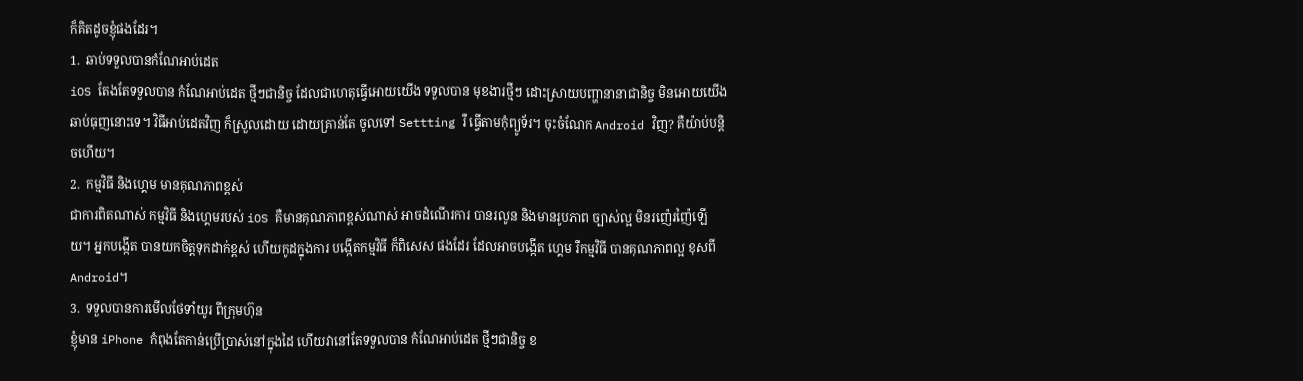ក៏គិតដូចខ្ញុំផងដែរ។
1.  ឆាប់ទទួលបានកំណែអាប់ដេត
iOS តែងតែទទួលបាន កំណែអាប់ដេត ថ្មីៗជានិច្ច ដែលជាហេតុធ្វើអោយយើង ទទួលបាន មុខងារថ្មីៗ ដោះស្រាយបញ្ហានានាជានិច្ច មិនអោយយើង ឆាប់ធុញនោះទេ។ វិធីអាប់ដេតវិញ ក៏ស្រួលដោយ ដោយគ្រាន់តែ ចូលទៅ Settting រឺ ធ្វើតាមកុំព្យូទ័រ។ ចុះចំណែក Android វិញ? គឺយ៉ាប់បន្តិចហើយ។
2.  កម្មវិធី និងហ្គេម មានគុណភាពខ្ពស់
ជាការពិតណាស់ កម្មវិធី និងហ្គេមរបស់ iOS គឺមានគុណភាពខ្ពស់ណាស់ អាចដំណើរការ បានរលូន និងមានរូបភាព ច្បាស់ល្អ មិនរញ៉េរញ៉ៃឡើយ។ អ្នកបង្កើត បានយកចិត្តទុកដាក់ខ្ពស់ ហើយកូដក្នុងការ បង្កើតកម្មវិធី ក៏ពិសេស ផងដែរ ដែលអាចបង្កើត ហ្គេម រឺកម្មវិធី បានគុណភាពល្អ ខុសពី Android។
3.  ទទួលបានការមើលថែទាំយូរ ពីក្រុមហ៊ុន
ខ្ញុំមាន iPhone កំពុងតែកាន់ប្រើប្រាស់នៅក្នុងដៃ ហើយវានៅតែទទួលបាន កំណែអាប់ដេត ថ្មីៗជានិច្ច ខ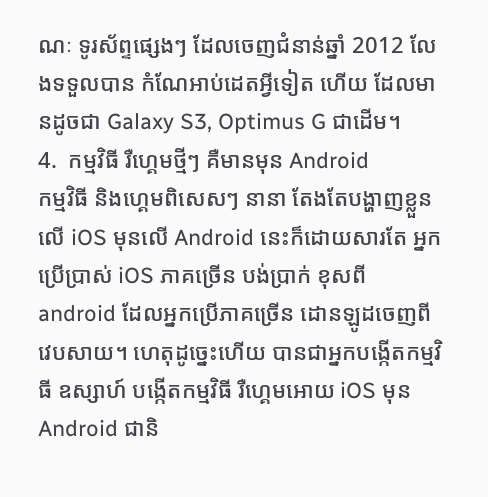ណៈ ទូរស័ព្ទផ្សេងៗ ដែលចេញជំនាន់ឆ្នាំ 2012 លែងទទួលបាន កំណែអាប់ដេតអ្វីទៀត ហើយ ដែលមានដូចជា Galaxy S3, Optimus G ជាដើម។
4.  កម្មវិធី រឺហ្គេមថ្មីៗ គឺមានមុន Android
កម្មវិធី និងហ្គេមពិសេសៗ នានា តែងតែបង្ហាញខ្លួនលើ iOS មុនលើ Android នេះក៏ដោយសារតែ អ្នកប្រើប្រាស់ iOS ភាគច្រើន បង់ប្រាក់ ខុសពី android ដែលអ្នកប្រើភាគច្រើន ដោនឡូដចេញពី វេបសាយ។ ហេតុដូច្នេះហើយ បានជាអ្នកបង្កើតកម្មវិធី ឧស្សាហ៍ បង្កើតកម្មវិធី រឺហ្គេមអោយ iOS មុន Android ជានិ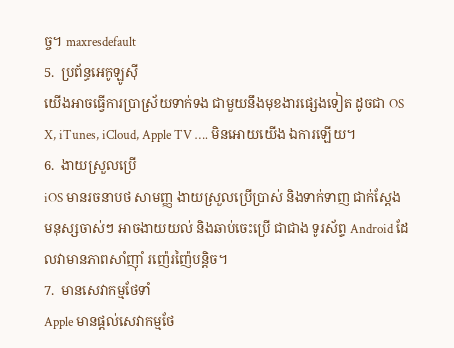ច្ច។ maxresdefault
5.  ប្រព័ន្ធអេកូឡូស៊ី
យើងអាចធ្វើការប្រាស្រ័យទាក់ទង ជាមួយនឹងមុខងារផ្សេងទៀត ដូចជា OS X, iTunes, iCloud, Apple TV …. មិនអោយយើង ឯការឡើយ។
6.  ងាយស្រួលប្រើ
iOS មានរចនាបថ សាមញ្ញ ងាយស្រួលប្រើប្រាស់ និងទាក់ទាញ ជាក់ស្តែង មនុស្សចាស់ៗ អាចងាយយល់ និងឆាប់ចេះប្រើ ជាជាង ទូរស័ព្ទ Android ដែលវាមានភាពសាំញ៉ាំ រញ៉េរញ៉ៃបន្តិច។
7.  មានសេវាកម្មថែទាំ
Apple មានផ្តល់សេវាកម្មថែ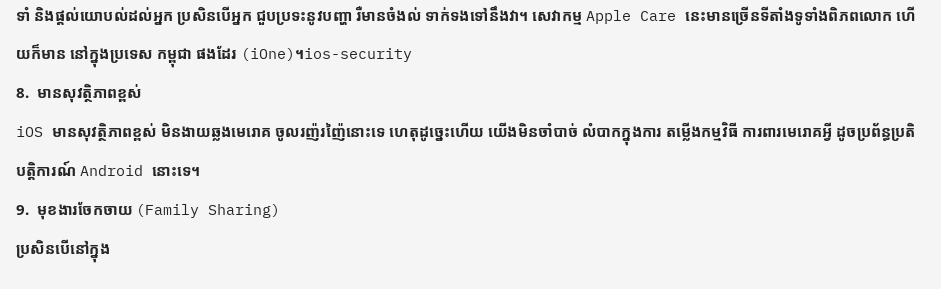ទាំ និងផ្តល់យោបល់ដល់អ្នក ប្រសិនបើអ្នក ជួបប្រទះនូវបញ្ហា រឺមានចំងល់ ទាក់ទងទៅនឹងវា។ សេវាកម្ម Apple Care នេះមានច្រើនទីតាំងទូទាំងពិភពលោក ហើយក៏មាន នៅក្នុងប្រទេស កម្ពុជា ផងដែរ (iOne)។ios-security
8.  មានសុវត្ថិភាពខ្ពស់
iOS មានសុវត្ថិភាពខ្ពស់ មិនងាយឆ្លងមេរោគ ចូលរញ៉រញ៉ៃនោះទេ ហេតុដូច្នេះហើយ យើងមិនចាំបាច់ លំបាកក្នុងការ តម្លើងកម្មវិធី ការពារមេរោគអ្វី ដូចប្រព័ន្ធប្រតិបត្តិការណ៍ Android នោះទេ។
9.  មុខងារចែកចាយ (Family Sharing)
ប្រសិនបើនៅក្នុង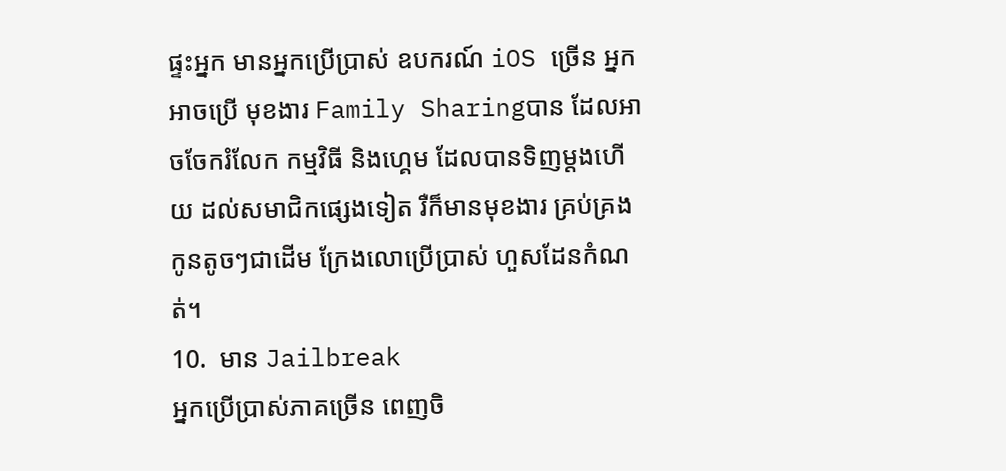ផ្ទះអ្នក មានអ្នកប្រើប្រាស់ ឧបករណ៍ iOS ច្រើន អ្នកអាចប្រើ មុខងារ Family Sharingបាន ដែលអាចចែករំលែក កម្មវិធី និងហ្គេម ដែលបានទិញម្តងហើយ ដល់សមាជិកផ្សេងទៀត រឺក៏មានមុខងារ គ្រប់គ្រងកូនតូចៗជាដើម ក្រែងលោប្រើប្រាស់ ហួសដែនកំណត់។
10.  មាន Jailbreak
អ្នកប្រើប្រាស់ភាគច្រើន ពេញចិ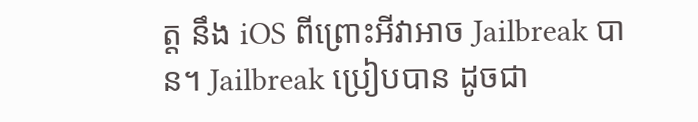ត្ត នឹង iOS ពីព្រោះអីវាអាច Jailbreak បាន។ Jailbreak ប្រៀបបាន ដូចជា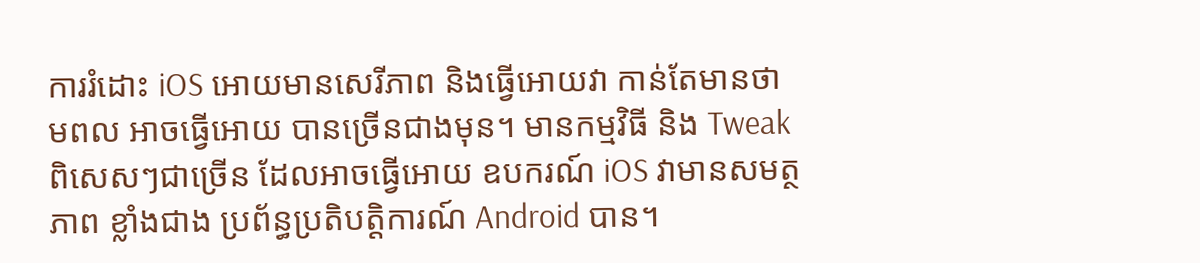ការរំដោះ iOS អោយមានសេរីភាព និងធ្វើអោយវា កាន់តែមានថាមពល អាចធ្វើអោយ បានច្រើនជាងមុន។ មានកម្មវិធី និង Tweak ពិសេសៗជាច្រើន ដែលអាចធ្វើអោយ ឧបករណ៍ iOS វាមានសមត្ថភាព ខ្លាំងជាង ប្រព័ន្ធប្រតិបត្តិការណ៍ Android បាន។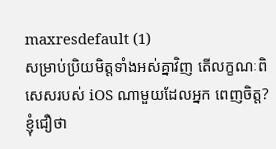maxresdefault (1)
សម្រាប់ប្រិយមិត្តទាំងអស់គ្នាវិញ តើលក្ខណៈពិសេសរបស់ iOS ណាមួយដែលអ្នក ពេញចិត្ត? ខ្ញុំជឿថា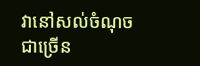វានៅសល់ចំណុចជាច្រើន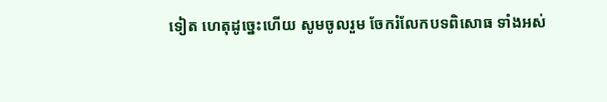ទៀត ហេតុដូច្នេះហើយ សូមចូលរួម ចែករំលែកបទពិសោធ ទាំងអស់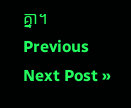គ្នា។
Previous
Next Post »